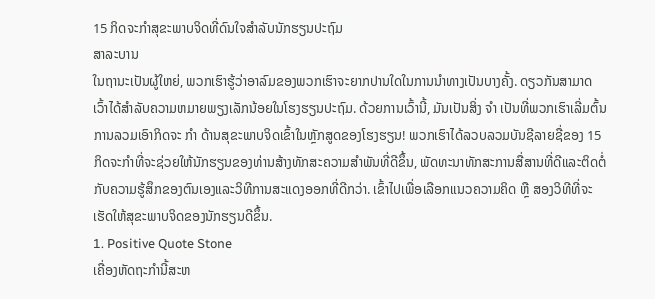15 ກິດຈະກໍາສຸຂະພາບຈິດທີ່ດົນໃຈສໍາລັບນັກຮຽນປະຖົມ
ສາລະບານ
ໃນຖານະເປັນຜູ້ໃຫຍ່, ພວກເຮົາຮູ້ວ່າອາລົມຂອງພວກເຮົາຈະຍາກປານໃດໃນການນຳທາງເປັນບາງຄັ້ງ. ດຽວກັນສາມາດເວົ້າໄດ້ສໍາລັບຄວາມຫມາຍພຽງເລັກນ້ອຍໃນໂຮງຮຽນປະຖົມ. ດ້ວຍການເວົ້ານີ້, ມັນເປັນສິ່ງ ຈຳ ເປັນທີ່ພວກເຮົາເລີ່ມຕົ້ນການລວມເອົາກິດຈະ ກຳ ດ້ານສຸຂະພາບຈິດເຂົ້າໃນຫຼັກສູດຂອງໂຮງຮຽນ! ພວກເຮົາໄດ້ລວບລວມບັນຊີລາຍຊື່ຂອງ 15 ກິດຈະກໍາທີ່ຈະຊ່ວຍໃຫ້ນັກຮຽນຂອງທ່ານສ້າງທັກສະຄວາມສໍາພັນທີ່ດີຂຶ້ນ, ພັດທະນາທັກສະການສື່ສານທີ່ດີແລະຕິດຕໍ່ກັບຄວາມຮູ້ສຶກຂອງຕົນເອງແລະວິທີການສະແດງອອກທີ່ດີກວ່າ. ເຂົ້າໄປເພື່ອເລືອກແນວຄວາມຄິດ ຫຼື ສອງວິທີທີ່ຈະເຮັດໃຫ້ສຸຂະພາບຈິດຂອງນັກຮຽນດີຂຶ້ນ.
1. Positive Quote Stone
ເຄື່ອງຫັດຖະກໍານີ້ສະຫ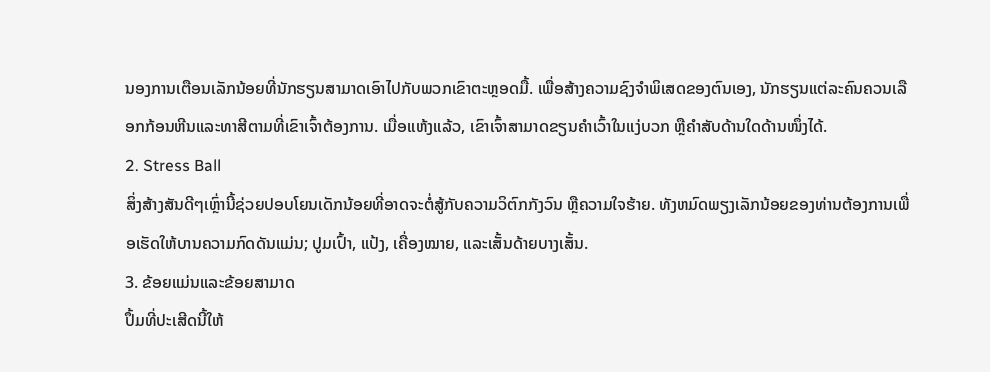ນອງການເຕືອນເລັກນ້ອຍທີ່ນັກຮຽນສາມາດເອົາໄປກັບພວກເຂົາຕະຫຼອດມື້. ເພື່ອສ້າງຄວາມຊົງຈໍາພິເສດຂອງຕົນເອງ, ນັກຮຽນແຕ່ລະຄົນຄວນເລືອກກ້ອນຫີນແລະທາສີຕາມທີ່ເຂົາເຈົ້າຕ້ອງການ. ເມື່ອແຫ້ງແລ້ວ, ເຂົາເຈົ້າສາມາດຂຽນຄຳເວົ້າໃນແງ່ບວກ ຫຼືຄຳສັບດ້ານໃດດ້ານໜຶ່ງໄດ້.
2. Stress Ball
ສິ່ງສ້າງສັນດີໆເຫຼົ່ານີ້ຊ່ວຍປອບໂຍນເດັກນ້ອຍທີ່ອາດຈະຕໍ່ສູ້ກັບຄວາມວິຕົກກັງວົນ ຫຼືຄວາມໃຈຮ້າຍ. ທັງຫມົດພຽງເລັກນ້ອຍຂອງທ່ານຕ້ອງການເພື່ອເຮັດໃຫ້ບານຄວາມກົດດັນແມ່ນ; ປູມເປົ້າ, ແປ້ງ, ເຄື່ອງໝາຍ, ແລະເສັ້ນດ້າຍບາງເສັ້ນ.
3. ຂ້ອຍແມ່ນແລະຂ້ອຍສາມາດ
ປຶ້ມທີ່ປະເສີດນີ້ໃຫ້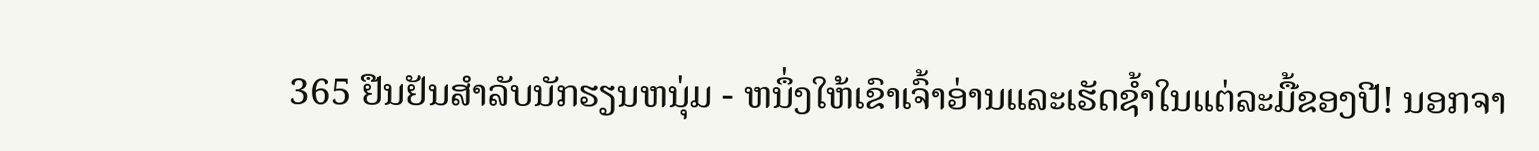365 ຢືນຢັນສໍາລັບນັກຮຽນຫນຸ່ມ - ຫນຶ່ງໃຫ້ເຂົາເຈົ້າອ່ານແລະເຮັດຊ້ຳໃນແຕ່ລະມື້ຂອງປີ! ນອກຈາ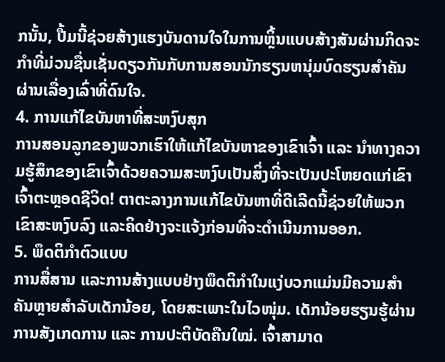ກນັ້ນ, ປື້ມນີ້ຊ່ວຍສ້າງແຮງບັນດານໃຈໃນການຫຼິ້ນແບບສ້າງສັນຜ່ານກິດຈະກໍາທີ່ມ່ວນຊື່ນເຊັ່ນດຽວກັນກັບການສອນນັກຮຽນຫນຸ່ມບົດຮຽນສຳຄັນຜ່ານເລື່ອງເລົ່າທີ່ດົນໃຈ.
4. ການແກ້ໄຂບັນຫາທີ່ສະຫງົບສຸກ
ການສອນລູກຂອງພວກເຮົາໃຫ້ແກ້ໄຂບັນຫາຂອງເຂົາເຈົ້າ ແລະ ນຳທາງຄວາມຮູ້ສຶກຂອງເຂົາເຈົ້າດ້ວຍຄວາມສະຫງົບເປັນສິ່ງທີ່ຈະເປັນປະໂຫຍດແກ່ເຂົາເຈົ້າຕະຫຼອດຊີວິດ! ຕາຕະລາງການແກ້ໄຂບັນຫາທີ່ດີເລີດນີ້ຊ່ວຍໃຫ້ພວກເຂົາສະຫງົບລົງ ແລະຄິດຢ່າງຈະແຈ້ງກ່ອນທີ່ຈະດໍາເນີນການອອກ.
5. ພຶດຕິກຳຕົວແບບ
ການສື່ສານ ແລະການສ້າງແບບຢ່າງພຶດຕິກຳໃນແງ່ບວກແມ່ນມີຄວາມສຳຄັນຫຼາຍສຳລັບເດັກນ້ອຍ, ໂດຍສະເພາະໃນໄວໜຸ່ມ. ເດັກນ້ອຍຮຽນຮູ້ຜ່ານການສັງເກດການ ແລະ ການປະຕິບັດຄືນໃໝ່. ເຈົ້າສາມາດ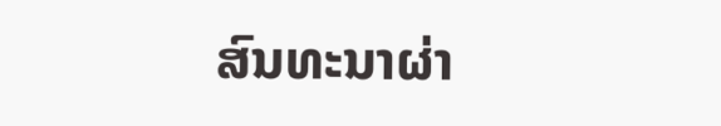ສົນທະນາຜ່າ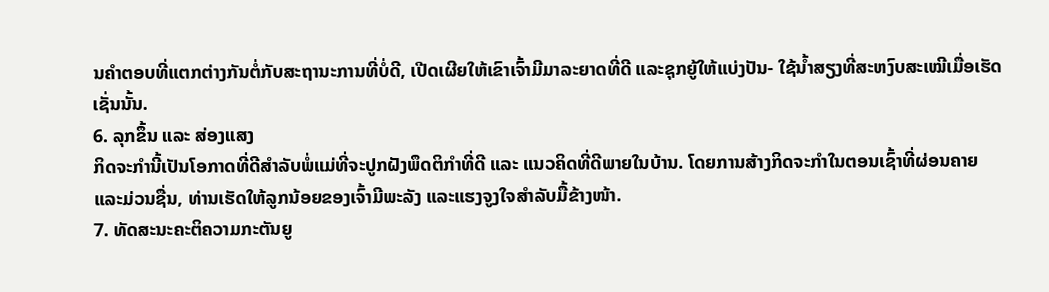ນຄຳຕອບທີ່ແຕກຕ່າງກັນຕໍ່ກັບສະຖານະການທີ່ບໍ່ດີ, ເປີດເຜີຍໃຫ້ເຂົາເຈົ້າມີມາລະຍາດທີ່ດີ ແລະຊຸກຍູ້ໃຫ້ແບ່ງປັນ- ໃຊ້ນໍ້າສຽງທີ່ສະຫງົບສະເໝີເມື່ອເຮັດເຊັ່ນນັ້ນ.
6. ລຸກຂຶ້ນ ແລະ ສ່ອງແສງ
ກິດຈະກຳນີ້ເປັນໂອກາດທີ່ດີສຳລັບພໍ່ແມ່ທີ່ຈະປູກຝັງພຶດຕິກຳທີ່ດີ ແລະ ແນວຄິດທີ່ດີພາຍໃນບ້ານ. ໂດຍການສ້າງກິດຈະກໍາໃນຕອນເຊົ້າທີ່ຜ່ອນຄາຍ ແລະມ່ວນຊື່ນ, ທ່ານເຮັດໃຫ້ລູກນ້ອຍຂອງເຈົ້າມີພະລັງ ແລະແຮງຈູງໃຈສໍາລັບມື້ຂ້າງໜ້າ.
7. ທັດສະນະຄະຕິຄວາມກະຕັນຍູ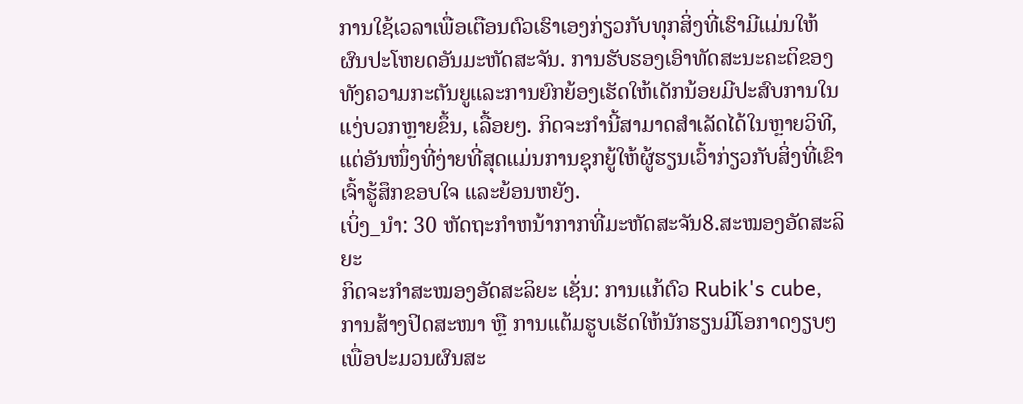ການໃຊ້ເວລາເພື່ອເຕືອນຕົວເຮົາເອງກ່ຽວກັບທຸກສິ່ງທີ່ເຮົາມີແມ່ນໃຫ້ຜົນປະໂຫຍດອັນມະຫັດສະຈັນ. ການຮັບຮອງເອົາທັດສະນະຄະຕິຂອງທັງຄວາມກະຕັນຍູແລະການຍົກຍ້ອງເຮັດໃຫ້ເດັກນ້ອຍມີປະສົບການໃນແງ່ບວກຫຼາຍຂຶ້ນ, ເລື້ອຍໆ. ກິດຈະກຳນີ້ສາມາດສຳເລັດໄດ້ໃນຫຼາຍວິທີ, ແຕ່ອັນໜຶ່ງທີ່ງ່າຍທີ່ສຸດແມ່ນການຊຸກຍູ້ໃຫ້ຜູ້ຮຽນເວົ້າກ່ຽວກັບສິ່ງທີ່ເຂົາເຈົ້າຮູ້ສຶກຂອບໃຈ ແລະຍ້ອນຫຍັງ.
ເບິ່ງ_ນຳ: 30 ຫັດຖະກໍາຫນ້າກາກທີ່ມະຫັດສະຈັນ8.ສະໝອງອັດສະລິຍະ
ກິດຈະກຳສະໝອງອັດສະລິຍະ ເຊັ່ນ: ການແກ້ຕົວ Rubik's cube, ການສ້າງປິດສະໜາ ຫຼື ການແຕ້ມຮູບເຮັດໃຫ້ນັກຮຽນມີໂອກາດງຽບໆເພື່ອປະມວນຜົນສະ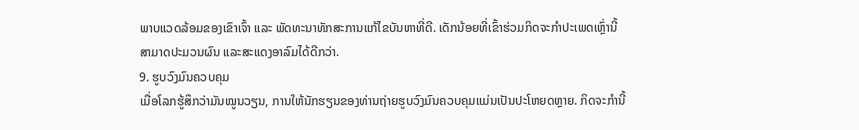ພາບແວດລ້ອມຂອງເຂົາເຈົ້າ ແລະ ພັດທະນາທັກສະການແກ້ໄຂບັນຫາທີ່ດີ. ເດັກນ້ອຍທີ່ເຂົ້າຮ່ວມກິດຈະກຳປະເພດເຫຼົ່ານີ້ສາມາດປະມວນຜົນ ແລະສະແດງອາລົມໄດ້ດີກວ່າ.
9. ຮູບວົງມົນຄວບຄຸມ
ເມື່ອໂລກຮູ້ສຶກວ່າມັນໝູນວຽນ, ການໃຫ້ນັກຮຽນຂອງທ່ານຖ່າຍຮູບວົງມົນຄວບຄຸມແມ່ນເປັນປະໂຫຍດຫຼາຍ. ກິດຈະກໍານີ້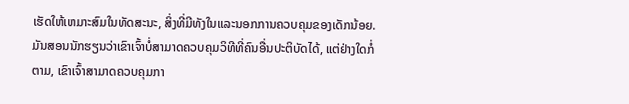ເຮັດໃຫ້ເຫມາະສົມໃນທັດສະນະ, ສິ່ງທີ່ມີທັງໃນແລະນອກການຄວບຄຸມຂອງເດັກນ້ອຍ. ມັນສອນນັກຮຽນວ່າເຂົາເຈົ້າບໍ່ສາມາດຄວບຄຸມວິທີທີ່ຄົນອື່ນປະຕິບັດໄດ້, ແຕ່ຢ່າງໃດກໍ່ຕາມ, ເຂົາເຈົ້າສາມາດຄວບຄຸມກາ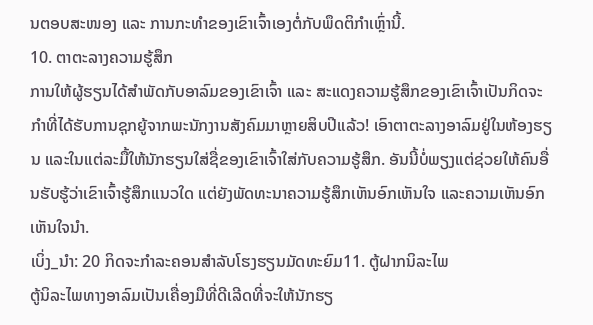ນຕອບສະໜອງ ແລະ ການກະທຳຂອງເຂົາເຈົ້າເອງຕໍ່ກັບພຶດຕິກຳເຫຼົ່ານີ້.
10. ຕາຕະລາງຄວາມຮູ້ສຶກ
ການໃຫ້ຜູ້ຮຽນໄດ້ສຳພັດກັບອາລົມຂອງເຂົາເຈົ້າ ແລະ ສະແດງຄວາມຮູ້ສຶກຂອງເຂົາເຈົ້າເປັນກິດຈະກຳທີ່ໄດ້ຮັບການຊຸກຍູ້ຈາກພະນັກງານສັງຄົມມາຫຼາຍສິບປີແລ້ວ! ເອົາຕາຕະລາງອາລົມຢູ່ໃນຫ້ອງຮຽນ ແລະໃນແຕ່ລະມື້ໃຫ້ນັກຮຽນໃສ່ຊື່ຂອງເຂົາເຈົ້າໃສ່ກັບຄວາມຮູ້ສຶກ. ອັນນີ້ບໍ່ພຽງແຕ່ຊ່ວຍໃຫ້ຄົນອື່ນຮັບຮູ້ວ່າເຂົາເຈົ້າຮູ້ສຶກແນວໃດ ແຕ່ຍັງພັດທະນາຄວາມຮູ້ສຶກເຫັນອົກເຫັນໃຈ ແລະຄວາມເຫັນອົກເຫັນໃຈນຳ.
ເບິ່ງ_ນຳ: 20 ກິດຈະກໍາລະຄອນສໍາລັບໂຮງຮຽນມັດທະຍົມ11. ຕູ້ຝາກນິລະໄພ
ຕູ້ນິລະໄພທາງອາລົມເປັນເຄື່ອງມືທີ່ດີເລີດທີ່ຈະໃຫ້ນັກຮຽ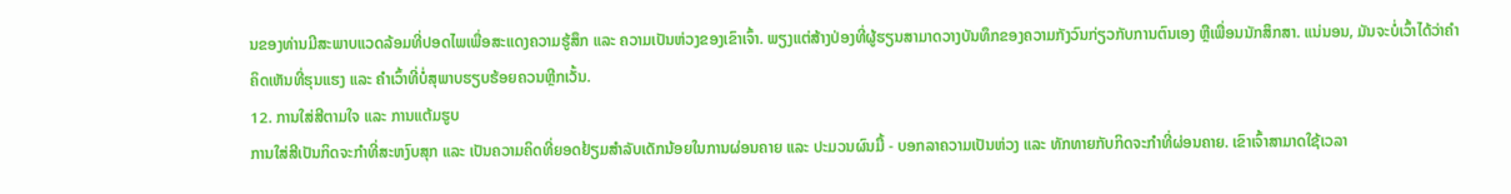ນຂອງທ່ານມີສະພາບແວດລ້ອມທີ່ປອດໄພເພື່ອສະແດງຄວາມຮູ້ສຶກ ແລະ ຄວາມເປັນຫ່ວງຂອງເຂົາເຈົ້າ. ພຽງແຕ່ສ້າງປ່ອງທີ່ຜູ້ຮຽນສາມາດວາງບັນທຶກຂອງຄວາມກັງວົນກ່ຽວກັບການຕົນເອງ ຫຼືເພື່ອນນັກສຶກສາ. ແນ່ນອນ, ມັນຈະບໍ່ເວົ້າໄດ້ວ່າຄຳຄິດເຫັນທີ່ຮຸນແຮງ ແລະ ຄຳເວົ້າທີ່ບໍ່ສຸພາບຮຽບຮ້ອຍຄວນຫຼີກເວັ້ນ.
12. ການໃສ່ສີຕາມໃຈ ແລະ ການແຕ້ມຮູບ
ການໃສ່ສີເປັນກິດຈະກຳທີ່ສະຫງົບສຸກ ແລະ ເປັນຄວາມຄິດທີ່ຍອດຢ້ຽມສຳລັບເດັກນ້ອຍໃນການຜ່ອນຄາຍ ແລະ ປະມວນຜົນມື້ - ບອກລາຄວາມເປັນຫ່ວງ ແລະ ທັກທາຍກັບກິດຈະກຳທີ່ຜ່ອນຄາຍ. ເຂົາເຈົ້າສາມາດໃຊ້ເວລາ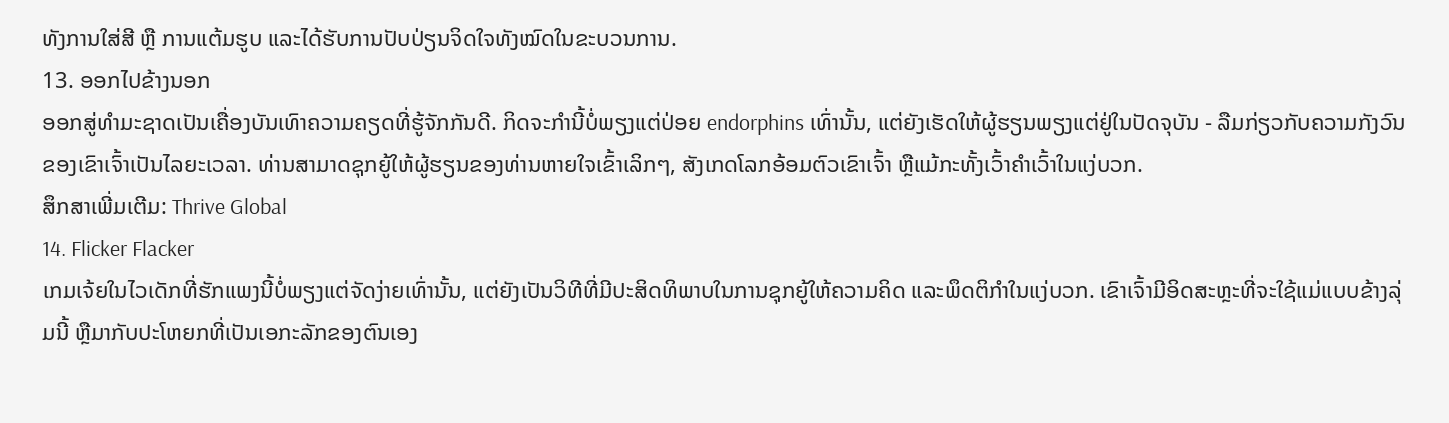ທັງການໃສ່ສີ ຫຼື ການແຕ້ມຮູບ ແລະໄດ້ຮັບການປັບປ່ຽນຈິດໃຈທັງໝົດໃນຂະບວນການ.
13. ອອກໄປຂ້າງນອກ
ອອກສູ່ທຳມະຊາດເປັນເຄື່ອງບັນເທົາຄວາມຄຽດທີ່ຮູ້ຈັກກັນດີ. ກິດຈະກໍານີ້ບໍ່ພຽງແຕ່ປ່ອຍ endorphins ເທົ່ານັ້ນ, ແຕ່ຍັງເຮັດໃຫ້ຜູ້ຮຽນພຽງແຕ່ຢູ່ໃນປັດຈຸບັນ - ລືມກ່ຽວກັບຄວາມກັງວົນຂອງເຂົາເຈົ້າເປັນໄລຍະເວລາ. ທ່ານສາມາດຊຸກຍູ້ໃຫ້ຜູ້ຮຽນຂອງທ່ານຫາຍໃຈເຂົ້າເລິກໆ, ສັງເກດໂລກອ້ອມຕົວເຂົາເຈົ້າ ຫຼືແມ້ກະທັ້ງເວົ້າຄຳເວົ້າໃນແງ່ບວກ.
ສຶກສາເພີ່ມເຕີມ: Thrive Global
14. Flicker Flacker
ເກມເຈ້ຍໃນໄວເດັກທີ່ຮັກແພງນີ້ບໍ່ພຽງແຕ່ຈັດງ່າຍເທົ່ານັ້ນ, ແຕ່ຍັງເປັນວິທີທີ່ມີປະສິດທິພາບໃນການຊຸກຍູ້ໃຫ້ຄວາມຄິດ ແລະພຶດຕິກຳໃນແງ່ບວກ. ເຂົາເຈົ້າມີອິດສະຫຼະທີ່ຈະໃຊ້ແມ່ແບບຂ້າງລຸ່ມນີ້ ຫຼືມາກັບປະໂຫຍກທີ່ເປັນເອກະລັກຂອງຕົນເອງ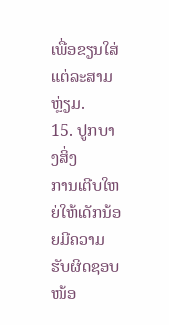ເພື່ອຂຽນໃສ່ແຕ່ລະສາມຫຼ່ຽມ.
15. ປູກບາງສິ່ງ
ການເຕີບໃຫຍ່ໃຫ້ເດັກນ້ອຍມີຄວາມຮັບຜິດຊອບໜ້ອ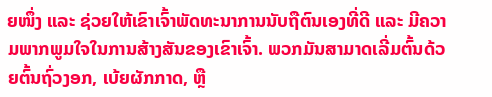ຍໜຶ່ງ ແລະ ຊ່ວຍໃຫ້ເຂົາເຈົ້າພັດທະນາການນັບຖືຕົນເອງທີ່ດີ ແລະ ມີຄວາມພາກພູມໃຈໃນການສ້າງສັນຂອງເຂົາເຈົ້າ. ພວກມັນສາມາດເລີ່ມຕົ້ນດ້ວຍຕົ້ນຖົ່ວງອກ, ເບ້ຍຜັກກາດ, ຫຼື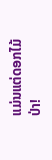ແມ່ນແຕ່ດອກໄມ້ປ່າ!